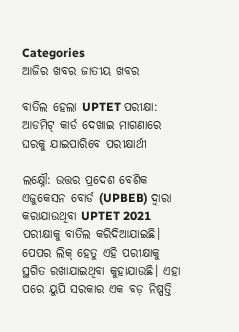Categories
ଆଜିର ଖବର ଜାତୀୟ ଖବର

ବାତିଲ ହେଲା UPTET ପରୀକ୍ଷା: ଆଡମିଟ୍ କାର୍ଡ ଦେଖାଇ ମାଗଣାରେ ଘରକୁ ଯାଇପାରିବେ ପରୀକ୍ଷାର୍ଥୀ

ଲକ୍ଷ୍ନୌ: ଉତ୍ତର ପ୍ରଦେଶ ବେଶିକ ଏଜୁକେସନ ବୋର୍ଡ (UPBEB) ଦ୍ଵାରା କରାଯାଉଥିବା UPTET 2021 ପରୀକ୍ଷାକୁ ବାତିଲ କରିଦିଆଯାଇଛି। ପେପର ଲିକ୍ ହେତୁ ଏହି ପରୀକ୍ଷାକୁ ସ୍ଥଗିତ ରଖାଯାଇଥିବା କୁହାଯାଉଛି। ଏହା ପରେ ୟୁପି ସରକାର ଏକ ବଡ଼ ନିଷ୍ପତ୍ତି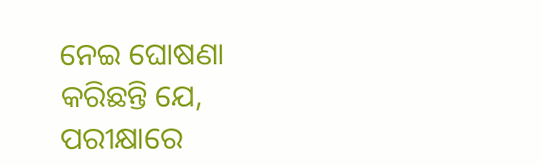ନେଇ ଘୋଷଣା କରିଛନ୍ତି ଯେ, ପରୀକ୍ଷାରେ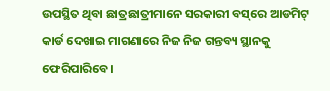ଉପସ୍ଥିତ ଥିବା ଛାତ୍ରଛାତ୍ରୀମାନେ ସରକାରୀ ବସ୍‌ରେ ଆଡମିଟ୍ କାର୍ଡ ଦେଖାଇ ମାଗଣାରେ ନିଜ ନିଜ ଗନ୍ତବ୍ୟ ସ୍ଥାନକୁ ଫେରିପାରିବେ।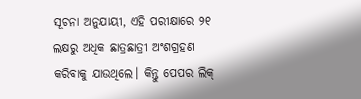ସୂଚନା ଅନୁଯାୟୀ, ଏହି ପରୀକ୍ଷାରେ ୨୧ ଲକ୍ଷରୁ ଅଧିକ ଛାତ୍ରଛାତ୍ରୀ ଅଂଶଗ୍ରହଣ କରିବାକୁ ଯାଉଥିଲେ। କିନ୍ତୁ ପେପର ଲିକ୍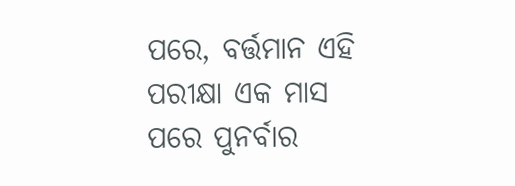ପରେ, ବର୍ତ୍ତମାନ ଏହି ପରୀକ୍ଷା ଏକ ମାସ ପରେ ପୁନର୍ବାର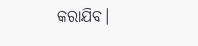କରାଯିବ।